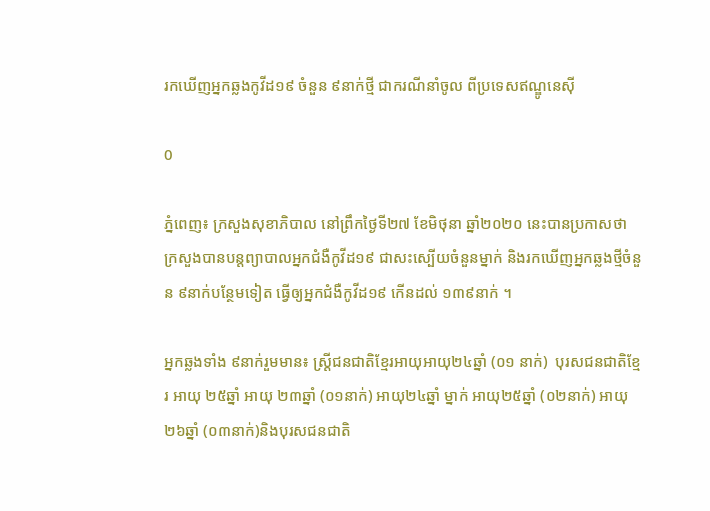រកឃើញអ្នកឆ្លងកូវីដ១៩ ចំនួន ៩នាក់ថ្មី ជាករណីនាំចូល ពីប្រទេសឥណ្ឌូនេស៊ី

0

ភ្នំពេញ៖ ក្រសួងសុខាភិបាល នៅព្រឹកថ្ងៃទី២៧ ខែមិថុនា ឆ្នាំ២០២០ នេះបានប្រកាសថា ក្រសួងបានបន្តព្យាបាលអ្នកជំងឺកូវីដ១៩ ជាសះស្បើយចំនួនម្នាក់ និងរកឃើញអ្នកឆ្លងថ្មីចំនួន ៩នាក់បន្ថែមទៀត ធ្វើឲ្យអ្នកជំងឺកូវីដ១៩ កើនដល់ ១៣៩នាក់ ។

អ្នកឆ្លងទាំង ៩នាក់រួមមាន៖ ស្រ្តីជនជាតិខ្មែរអាយុអាយុ២៤ឆ្នាំ (០១ នាក់)  បុរសជនជាតិខ្មែរ អាយុ ២៥ឆ្នាំ អាយុ ២៣ឆ្នាំ (០១នាក់) អាយុ២៤ឆ្នាំ ម្នាក់ អាយុ២៥ឆ្នាំ (០២នាក់) អាយុ២៦ឆ្នាំ (០៣នាក់)និងបុរសជនជាតិ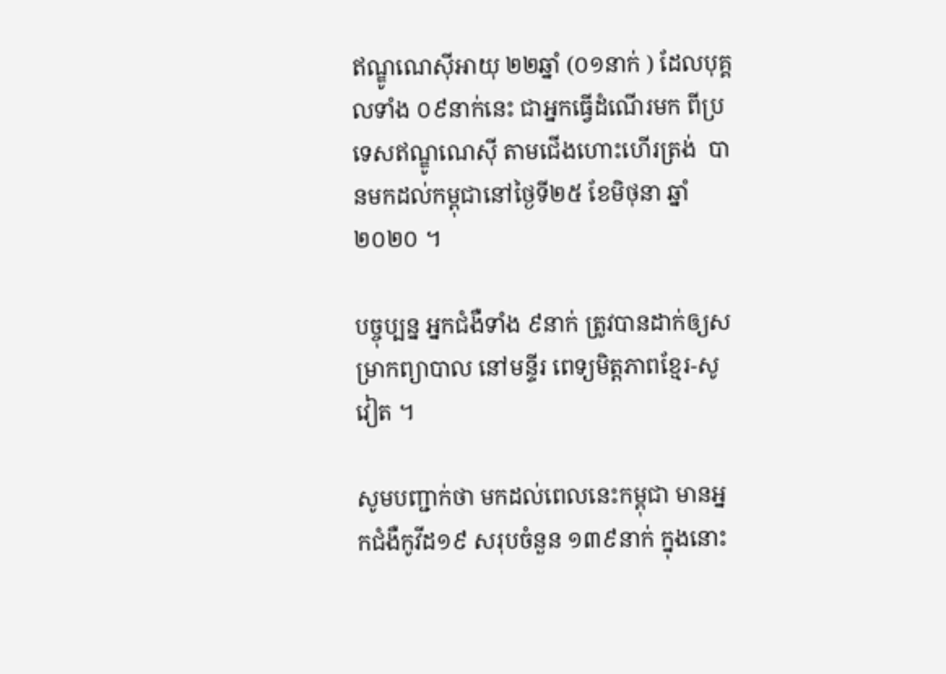ឥណ្ឌូណេស៊ីអាយុ ២២ឆ្នាំ (០១នាក់ ) ដែលបុគ្គលទាំង ០៩នាក់នេះ ជាអ្នកធ្វើដំណើរមក ពីប្រទេសឥណ្ឌូណេស៊ី តាមជើងហោះហើរត្រង់  បានមកដល់កម្ពុជានៅថ្ងៃទី២៥ ខែមិថុនា ឆ្នាំ២០២០ ។

បច្ចុប្បន្ន អ្នកជំងឺទាំង ៩នាក់ ត្រូវបានដាក់ឲ្យសម្រាកព្យាបាល នៅមន្ទីរ ពេទ្យមិត្តភាពខ្មែរ-សូវៀត ។

សូមបញ្ជាក់ថា មកដល់ពេលនេះកម្ពុជា មានអ្នកជំងឺកូវីដ១៩ សរុបចំនួន ១៣៩នាក់ ក្នុងនោះ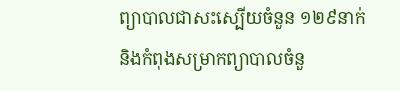ព្យាបាលជាសះស្បើយចំនួន ១២៩នាក់ និងកំពុងសម្រាកព្យាបាលចំនួ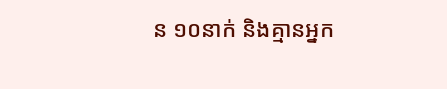ន ១០នាក់ និងគ្មានអ្នក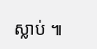ស្លាប់ ៕